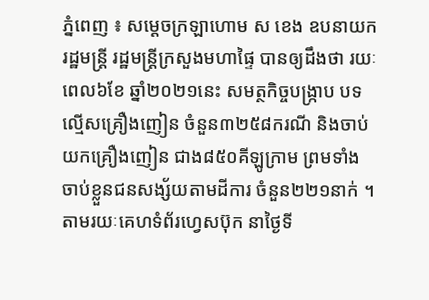ភ្នំពេញ ៖ សម្ដេចក្រឡាហោម ស ខេង ឧបនាយករដ្ឋមន្ដ្រី រដ្ឋមន្ដ្រីក្រសួងមហាផ្ទៃ បានឲ្យដឹងថា រយៈពេល៦ខែ ឆ្នាំ២០២១នេះ សមត្ថកិច្ចបង្ក្រាប បទល្មើសគ្រឿងញៀន ចំនួន៣២៥៨ករណី និងចាប់យកគ្រឿងញៀន ជាង៨៥០គីឡូក្រាម ព្រមទាំង ចាប់ខ្លួនជនសង្ស័យតាមដីការ ចំនួន២២១នាក់ ។ តាមរយៈគេហទំព័រហ្វេសប៊ុក នាថ្ងៃទី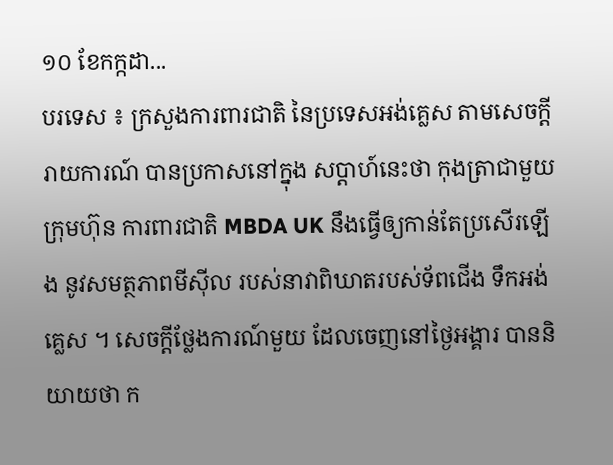១០ ខែកក្កដា...
បរទេស ៖ ក្រសួងការពារជាតិ នៃប្រទេសអង់គ្លេស តាមសេចក្តីរាយការណ៍ បានប្រកាសនៅក្នុង សប្ដាហ៍នេះថា កុងត្រាជាមួយក្រុមហ៊ុន ការពារជាតិ MBDA UK នឹងធ្វើឲ្យកាន់តែប្រសើរឡើង នូវសមត្ថភាពមីស៊ីល របស់នាវាពិឃាតរបស់ទ័ពជើង ទឹកអង់គ្លេស ។ សេចក្តីថ្លែងការណ៍មួយ ដែលចេញនៅថ្ងៃអង្គារ បាននិយាយថា ក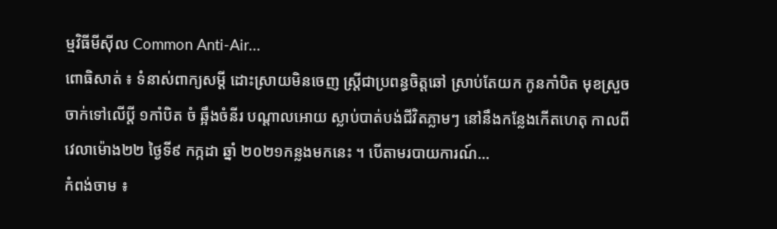ម្មវិធីមីស៊ីល Common Anti-Air...
ពោធិសាត់ ៖ ទំនាស់ពាក្យសម្តី ដោះស្រាយមិនចេញ ស្រ្តីជាប្រពន្ធចិត្តឆៅ ស្រាប់តែយក កូនកាំបិត មុខស្រួច ចាក់ទៅលើប្តី ១កាំបិត ចំ ឆ្អឹងចំនីរ បណ្តាលអោយ ស្លាប់បាត់បង់ជីវិតភ្លាមៗ នៅនឹងកន្លែងកើតហេតុ កាលពីវេលាម៉ោង២២ ថ្ងៃទី៩ កក្កដា ឆ្នាំ ២០២១កន្លងមកនេះ ។ បើតាមរបាយការណ៍...
កំពង់ចាម ៖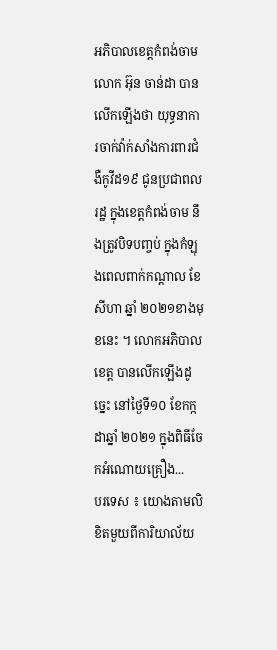អភិបាលខេត្តកំពង់ចាម លោក អ៊ុន ចាន់ដា បានលើកឡើងថា យុទ្ធនាការចាក់វ៉ាក់សាំងការពារជំងឺកូវីដ១៩ ជូនប្រជាពលរដ្ឋ ក្នុងខេត្តកំពង់ចាម នឹងត្រូវបិទបញ្ចប់ ក្នុងកំឡុងពេលពាក់កណ្ដាល ខែសីហា ឆ្នាំ ២០២១ខាងមុខនេះ ។ លោកអភិបាលខេត្ត បានលើកឡើងដូច្នេះ នៅថ្ងៃទី១០ ខែកក្កដាឆ្នាំ ២០២១ ក្នុងពិធីចែកអំណោយគ្រឿង...
បរទេស ៖ យោងតាមលិខិតមួយពីការិយាល័យ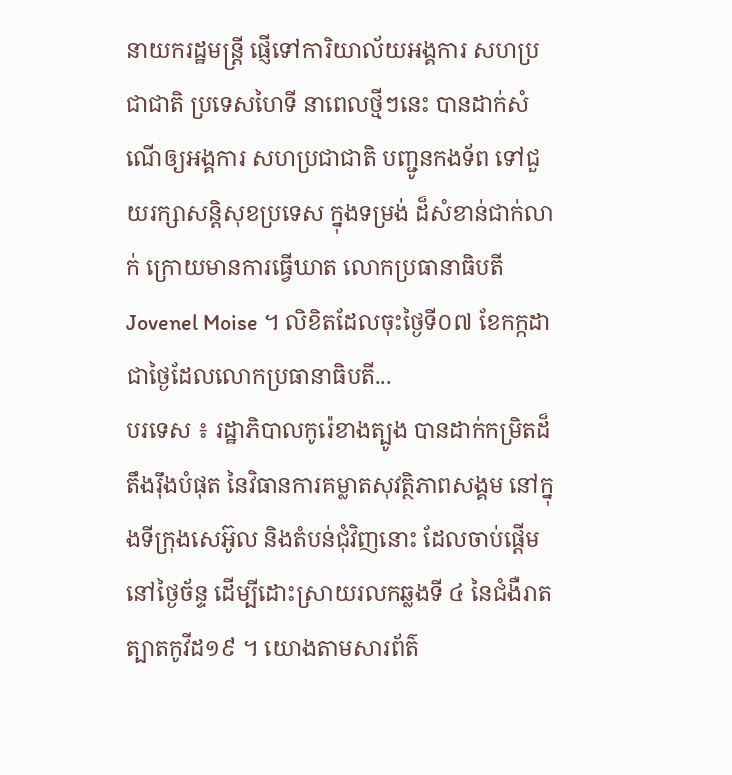នាយករដ្ឋមន្ត្រី ផ្ញើទៅការិយាល័យអង្គការ សហប្រជាជាតិ ប្រទេសហៃទី នាពេលថ្មីៗនេះ បានដាក់សំណើឲ្យអង្គការ សហប្រជាជាតិ បញ្ជូនកងទ័ព ទៅជួយរក្សាសន្តិសុខប្រទេស ក្នុងទម្រង់ ដ៏សំខាន់ជាក់លាក់ ក្រោយមានការធ្វើឃាត លោកប្រធានាធិបតី Jovenel Moise ។ លិខិតដែលចុះថ្ងៃទី០៧ ខែកក្កដា ជាថ្ងៃដែលលោកប្រធានាធិបតី...
បរទេស ៖ រដ្ឋាភិបាលកូរ៉េខាងត្បូង បានដាក់កម្រិតដ៏តឹងរ៉ឹងបំផុត នៃវិធានការគម្លាតសុវត្ថិភាពសង្គម នៅក្នុងទីក្រុងសេអ៊ូល និងតំបន់ជុំវិញនោះ ដែលចាប់ផ្តើមនៅថ្ងៃច័ន្ទ ដើម្បីដោះស្រាយរលកឆ្លងទី ៤ នៃជំងឺរាតត្បាតកូវីដ១៩ ។ យោងតាមសារព័ត៌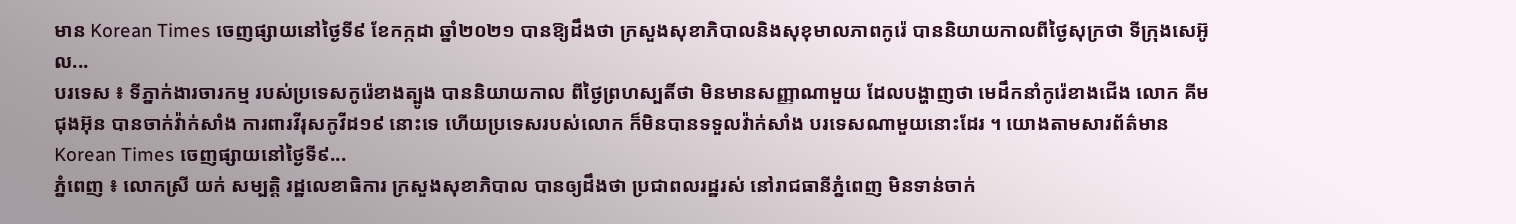មាន Korean Times ចេញផ្សាយនៅថ្ងៃទី៩ ខែកក្កដា ឆ្នាំ២០២១ បានឱ្យដឹងថា ក្រសួងសុខាភិបាលនិងសុខុមាលភាពកូរ៉េ បាននិយាយកាលពីថ្ងៃសុក្រថា ទីក្រុងសេអ៊ូល...
បរទេស ៖ ទីភ្នាក់ងារចារកម្ម របស់ប្រទេសកូរ៉េខាងត្បូង បាននិយាយកាល ពីថ្ងៃព្រហស្បតិ៍ថា មិនមានសញ្ញាណាមួយ ដែលបង្ហាញថា មេដឹកនាំកូរ៉េខាងជើង លោក គីមជុងអ៊ុន បានចាក់វ៉ាក់សាំង ការពារវីរុសកូវីដ១៩ នោះទេ ហើយប្រទេសរបស់លោក ក៏មិនបានទទួលវ៉ាក់សាំង បរទេសណាមួយនោះដែរ ។ យោងតាមសារព័ត៌មាន Korean Times ចេញផ្សាយនៅថ្ងៃទី៩...
ភ្នំពេញ ៖ លោកស្រី យក់ សម្បត្តិ រដ្ឋលេខាធិការ ក្រសួងសុខាភិបាល បានឲ្យដឹងថា ប្រជាពលរដ្ឋរស់ នៅរាជធានីភ្នំពេញ មិនទាន់ចាក់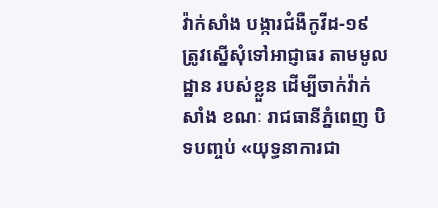វ៉ាក់សាំង បង្ការជំងឺកូវីដ-១៩ ត្រូវស្នើសុំទៅអាជ្ញាធរ តាមមូលដ្ឋាន របស់ខ្លួន ដើម្បីចាក់វ៉ាក់សាំង ខណៈ រាជធានីភ្នំពេញ បិទបញ្ចប់ «យុទ្ធនាការជា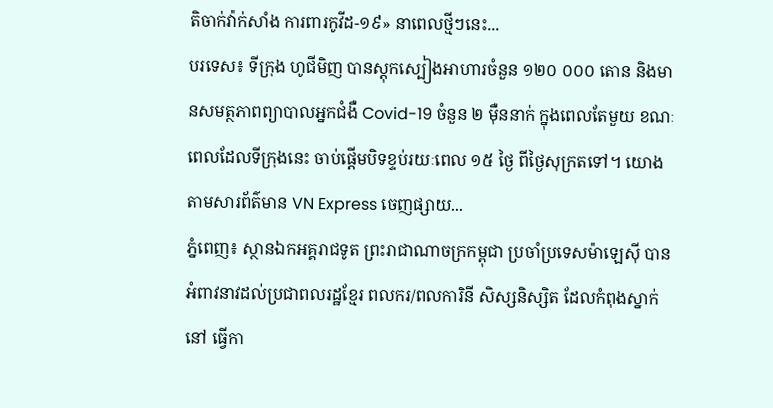តិចាក់វ៉ាក់សាំង ការពារកូវីដ-១៩» នាពេលថ្មីៗនេះ...
បរទេស៖ ទីក្រុង ហូជីមិញ បានស្តុកស្បៀងអាហារចំនួន ១២០ ០០០ តោន និងមានសមត្ថភាពព្យាបាលអ្នកជំងឺ Covid-19 ចំនួន ២ ម៉ឺននាក់ ក្នុងពេលតែមួយ ខណៈពេលដែលទីក្រុងនេះ ចាប់ផ្តើមបិទខ្ទប់រយៈពេល ១៥ ថ្ងៃ ពីថ្ងៃសុក្រតទៅ។ យោងតាមសារព័ត៌មាន VN Express ចេញផ្សាយ...
ភ្នំពេញ៖ ស្ថានឯកអគ្គរាជទូត ព្រះរាជាណាចក្រកម្ពុជា ប្រចាំប្រទេសម៉ាឡេស៊ី បានអំពាវនាវដល់ប្រជាពលរដ្ឋខ្មែរ ពលករ/ពលការិនី សិស្សនិស្សិត ដែលកំពុងស្នាក់នៅ ធ្វើកា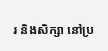រ និងសិក្សា នៅប្រ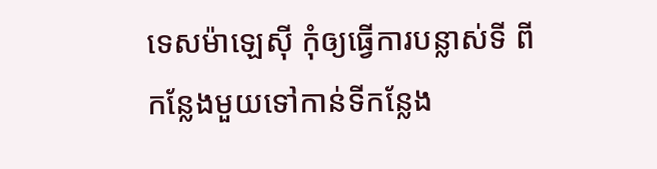ទេសម៉ាឡេស៊ី កុំឲ្យធ្វើការបន្លាស់ទី ពីកន្លែងមួយទៅកាន់ទីកន្លែង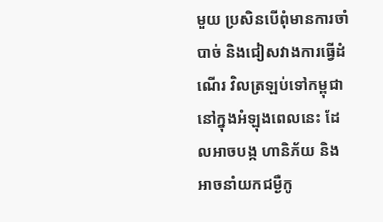មួយ ប្រសិនបើពុំមានការចាំបាច់ និងជៀសវាងការធ្វើដំណើរ វិលត្រឡប់ទៅកម្ពុជា នៅក្នុងអំឡុងពេលនេះ ដែលអាចបង្ក ហានិភ័យ និងអាចនាំយកជម្ងឺកូ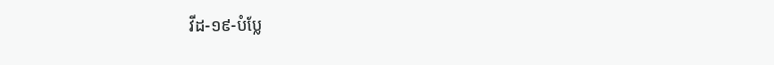វីដ-១៩-បំប្លែ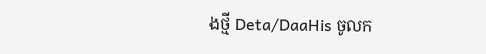ងថ្មី Deta/DaaHis ចូលក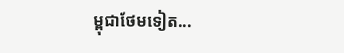ម្ពុជាថែមទៀត...